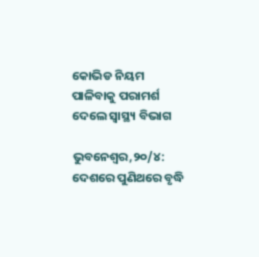କୋଭିଡ ନିୟମ ପାଳିବାକୁ ପରାମର୍ଶ ଦେଲେ ସ୍ୱାସ୍ଥ୍ୟ ବିଭାଗ

ଭୁବନେଶ୍ୱର,୨୦/୪: ଦେଶରେ ପୁଣିଥରେ ବୃଦ୍ଧି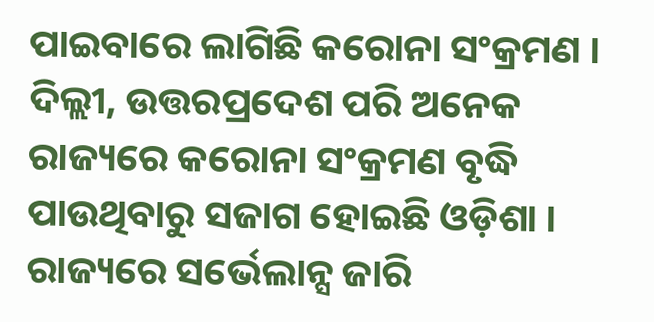ପାଇବାରେ ଲାଗିଛି କରୋନା ସଂକ୍ରମଣ । ଦିଲ୍ଲୀ, ଉତ୍ତରପ୍ରଦେଶ ପରି ଅନେକ ରାଜ୍ୟରେ କରୋନା ସଂକ୍ରମଣ ବୃଦ୍ଧି ପାଉଥିବାରୁ ସଜାଗ ହୋଇଛି ଓଡ଼ିଶା । ରାଜ୍ୟରେ ସର୍ଭେଲାନ୍ସ ଜାରି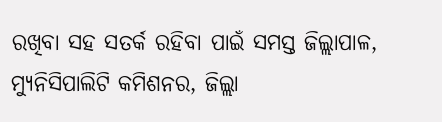ରଖିବା ସହ ସତର୍କ ରହିବା ପାଇଁ ସମସ୍ତ ଜିଲ୍ଲାପାଳ, ମ୍ୟୁନିସିପାଲିଟି କମିଶନର, ଜିଲ୍ଲା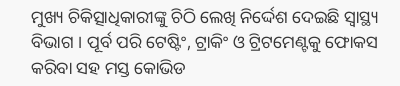ମୁଖ୍ୟ ଚିକିତ୍ସାଧିକାରୀଙ୍କୁ ଚିଠି ଲେଖି ନିର୍ଦ୍ଦେଶ ଦେଇଛି ସ୍ବାସ୍ଥ୍ୟ ବିଭାଗ । ପୂର୍ବ ପରି ଟେଷ୍ଟିଂ, ଟ୍ରାକିଂ ଓ ଟ୍ରିଟମେଣ୍ଟକୁ ଫୋକସ କରିବା ସହ ମସ୍ତ କୋଭିଡ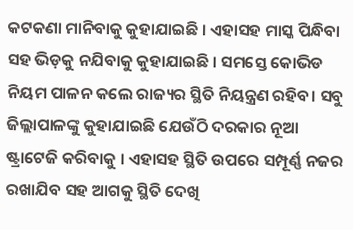କଟକଣା ମାନିବାକୁ କୁହାଯାଇଛି । ଏହାସହ ମାସ୍କ ପିନ୍ଧିବା ସହ ଭିଡ଼କୁ ନଯିବାକୁ କୁହାଯାଇଛି । ସମସ୍ତେ କୋଭିଡ ନିୟମ ପାଳନ କଲେ ରାଜ୍ୟର ସ୍ଥିତି ନିୟନ୍ତ୍ରଣ ରହିବ। ସବୁ ଜିଲ୍ଲାପାଳଙ୍କୁ କୁହାଯାଇଛି ଯେଉଁଠି ଦରକାର ନୂଆ ଷ୍ଟ୍ରାଟେଜି କରିବାକୁ । ଏହାସହ ସ୍ଥିତି ଉପରେ ସମ୍ପୂର୍ଣ୍ଣ ନଜର ରଖାଯିବ ସହ ଆଗକୁ ସ୍ଥିତି ଦେଖି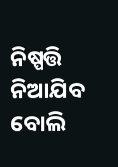ନିଷ୍ପତ୍ତି ନିଆଯିବ ବୋଲି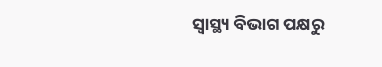ସ୍ୱାସ୍ଥ୍ୟ ବିଭାଗ ପକ୍ଷରୁ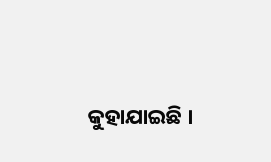କୁହାଯାଇଛି ।